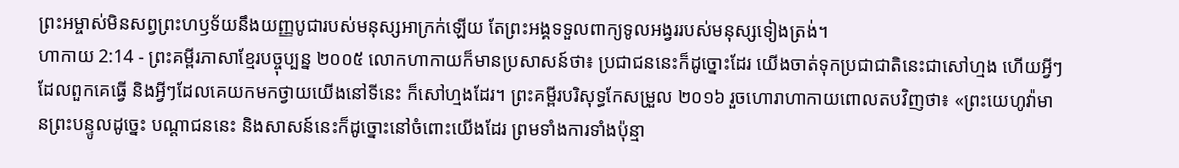ព្រះអម្ចាស់មិនសព្វព្រះហឫទ័យនឹងយញ្ញបូជារបស់មនុស្សអាក្រក់ឡើយ តែព្រះអង្គទទួលពាក្យទូលអង្វររបស់មនុស្សទៀងត្រង់។
ហាកាយ 2:14 - ព្រះគម្ពីរភាសាខ្មែរបច្ចុប្បន្ន ២០០៥ លោកហាកាយក៏មានប្រសាសន៍ថា៖ ប្រជាជននេះក៏ដូច្នោះដែរ យើងចាត់ទុកប្រជាជាតិនេះជាសៅហ្មង ហើយអ្វីៗដែលពួកគេធ្វើ និងអ្វីៗដែលគេយកមកថ្វាយយើងនៅទីនេះ ក៏សៅហ្មងដែរ។ ព្រះគម្ពីរបរិសុទ្ធកែសម្រួល ២០១៦ រួចហោរាហាកាយពោលតបវិញថា៖ «ព្រះយេហូវ៉ាមានព្រះបន្ទូលដូច្នេះ បណ្ដាជននេះ និងសាសន៍នេះក៏ដូច្នោះនៅចំពោះយើងដែរ ព្រមទាំងការទាំងប៉ុន្មា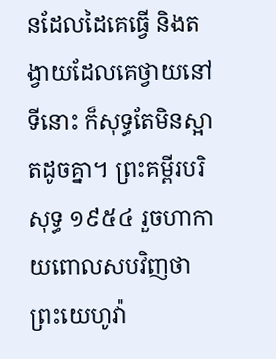នដែលដៃគេធ្វើ និងតង្វាយដែលគេថ្វាយនៅទីនោះ ក៏សុទ្ធតែមិនស្អាតដូចគ្នា។ ព្រះគម្ពីរបរិសុទ្ធ ១៩៥៤ រួចហាកាយពោលសបវិញថា ព្រះយេហូវ៉ា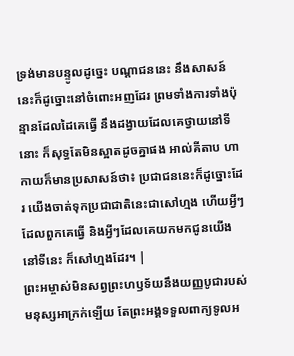ទ្រង់មានបន្ទូលដូច្នេះ បណ្តាជននេះ នឹងសាសន៍នេះក៏ដូច្នោះនៅចំពោះអញដែរ ព្រមទាំងការទាំងប៉ុន្មានដែលដៃគេធ្វើ នឹងដង្វាយដែលគេថ្វាយនៅទីនោះ ក៏សុទ្ធតែមិនស្អាតដូចគ្នាផង អាល់គីតាប ហាកាយក៏មានប្រសាសន៍ថា៖ ប្រជាជននេះក៏ដូច្នោះដែរ យើងចាត់ទុកប្រជាជាតិនេះជាសៅហ្មង ហើយអ្វីៗដែលពួកគេធ្វើ និងអ្វីៗដែលគេយកមកជូនយើងនៅទីនេះ ក៏សៅហ្មងដែរ។ |
ព្រះអម្ចាស់មិនសព្វព្រះហឫទ័យនឹងយញ្ញបូជារបស់មនុស្សអាក្រក់ឡើយ តែព្រះអង្គទទួលពាក្យទូលអ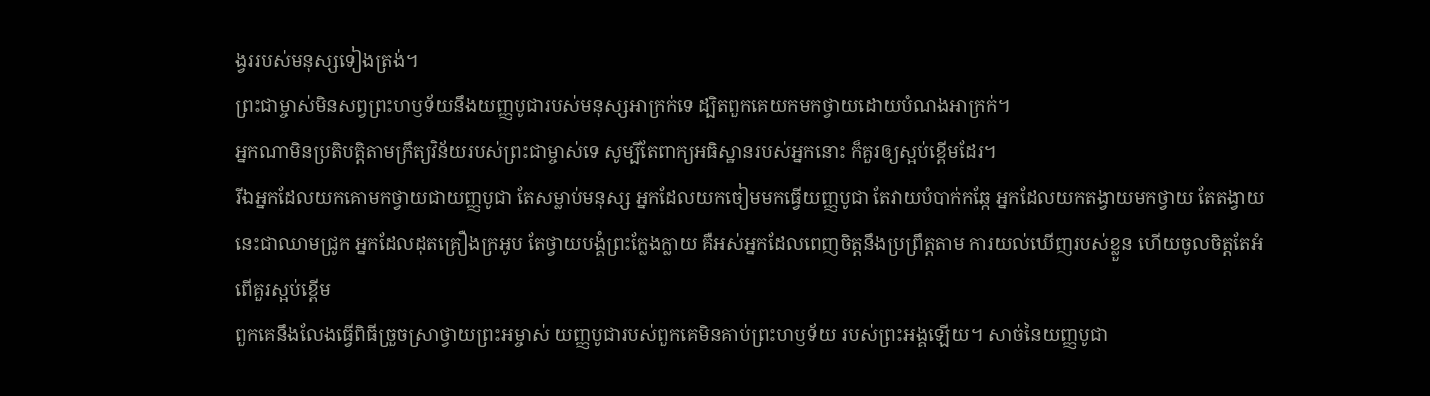ង្វររបស់មនុស្សទៀងត្រង់។
ព្រះជាម្ចាស់មិនសព្វព្រះហឫទ័យនឹងយញ្ញបូជារបស់មនុស្សអាក្រក់ទេ ដ្បិតពួកគេយកមកថ្វាយដោយបំណងអាក្រក់។
អ្នកណាមិនប្រតិបត្តិតាមក្រឹត្យវិន័យរបស់ព្រះជាម្ចាស់ទេ សូម្បីតែពាក្យអធិស្ឋានរបស់អ្នកនោះ ក៏គួរឲ្យស្អប់ខ្ពើមដែរ។
រីឯអ្នកដែលយកគោមកថ្វាយជាយញ្ញបូជា តែសម្លាប់មនុស្ស អ្នកដែលយកចៀមមកធ្វើយញ្ញបូជា តែវាយបំបាក់កឆ្កែ អ្នកដែលយកតង្វាយមកថ្វាយ តែតង្វាយនេះជាឈាមជ្រូក អ្នកដែលដុតគ្រឿងក្រអូប តែថ្វាយបង្គំព្រះក្លែងក្លាយ គឺអស់អ្នកដែលពេញចិត្តនឹងប្រព្រឹត្តតាម ការយល់ឃើញរបស់ខ្លួន ហើយចូលចិត្តតែអំពើគួរស្អប់ខ្ពើម
ពួកគេនឹងលែងធ្វើពិធីច្រួចស្រាថ្វាយព្រះអម្ចាស់ យញ្ញបូជារបស់ពួកគេមិនគាប់ព្រះហឫទ័យ របស់ព្រះអង្គឡើយ។ សាច់នៃយញ្ញបូជា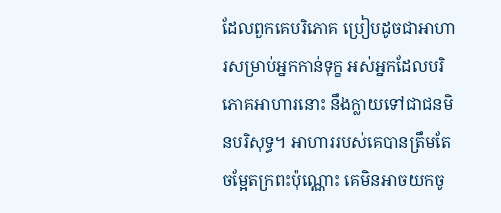ដែលពួកគេបរិភោគ ប្រៀបដូចជាអាហារសម្រាប់អ្នកកាន់ទុក្ខ អស់អ្នកដែលបរិភោគអាហារនោះ នឹងក្លាយទៅជាជនមិនបរិសុទ្ធ។ អាហាររបស់គេបានត្រឹមតែ ចម្អែតក្រពះប៉ុណ្ណោះ គេមិនអាចយកចូ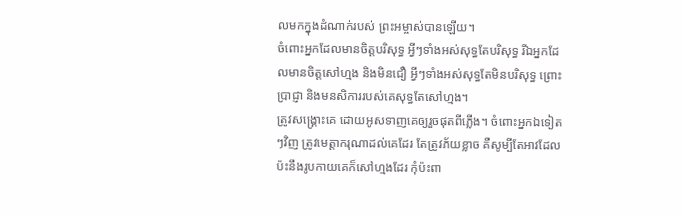លមកក្នុងដំណាក់របស់ ព្រះអម្ចាស់បានឡើយ។
ចំពោះអ្នកដែលមានចិត្តបរិសុទ្ធ អ្វីៗទាំងអស់សុទ្ធតែបរិសុទ្ធ រីឯអ្នកដែលមានចិត្តសៅហ្មង និងមិនជឿ អ្វីៗទាំងអស់សុទ្ធតែមិនបរិសុទ្ធ ព្រោះប្រាជ្ញា និងមនសិការរបស់គេសុទ្ធតែសៅហ្មង។
ត្រូវសង្គ្រោះគេ ដោយអូសទាញគេឲ្យរួចផុតពីភ្លើង។ ចំពោះអ្នកឯទៀតៗវិញ ត្រូវមេត្តាករុណាដល់គេដែរ តែត្រូវភ័យខ្លាច គឺសូម្បីតែអាវដែលប៉ះនឹងរូបកាយគេក៏សៅហ្មងដែរ កុំប៉ះពា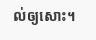ល់ឲ្យសោះ។